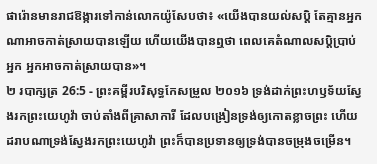ផារ៉ោនមានរាជឱង្ការទៅកាន់លោកយ៉ូសែបថា៖ «យើងបានយល់សប្តិ តែគ្មានអ្នកណាអាចកាត់ស្រាយបានឡើយ ហើយយើងបានឮថា ពេលគេតំណាលសប្តិប្រាប់អ្នក អ្នកអាចកាត់ស្រាយបាន»។
២ របាក្សត្រ 26:5 - ព្រះគម្ពីរបរិសុទ្ធកែសម្រួល ២០១៦ ទ្រង់ដាក់ព្រះហឫទ័យស្វែងរកព្រះយេហូវ៉ា ចាប់តាំងពីគ្រាសាការី ដែលបង្រៀនទ្រង់ឲ្យកោតខ្លាចព្រះ ហើយដរាបណាទ្រង់ស្វែងរកព្រះយេហូវ៉ា ព្រះក៏បានប្រទានឲ្យទ្រង់បានចម្រុងចម្រើន។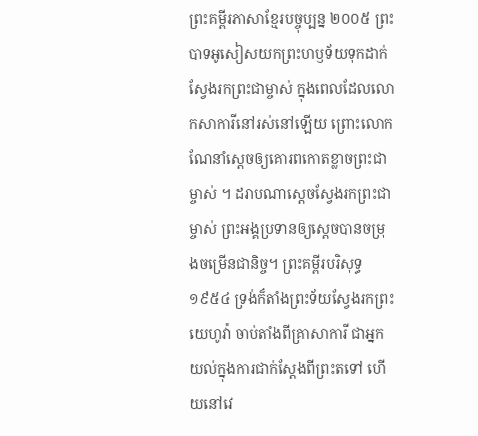ព្រះគម្ពីរភាសាខ្មែរបច្ចុប្បន្ន ២០០៥ ព្រះបាទអូសៀសយកព្រះហឫទ័យទុកដាក់ស្វែងរកព្រះជាម្ចាស់ ក្នុងពេលដែលលោកសាការីនៅរស់នៅឡើយ ព្រោះលោកណែនាំស្ដេចឲ្យគោរពកោតខ្លាចព្រះជាម្ចាស់ ។ ដរាបណាស្ដេចស្វែងរកព្រះជាម្ចាស់ ព្រះអង្គប្រទានឲ្យស្ដេចបានចម្រុងចម្រើនជានិច្ច។ ព្រះគម្ពីរបរិសុទ្ធ ១៩៥៤ ទ្រង់ក៏តាំងព្រះទ័យស្វែងរកព្រះយេហូវ៉ា ចាប់តាំងពីគ្រាសាការី ជាអ្នកយល់ក្នុងការជាក់ស្តែងពីព្រះតទៅ ហើយនៅវេ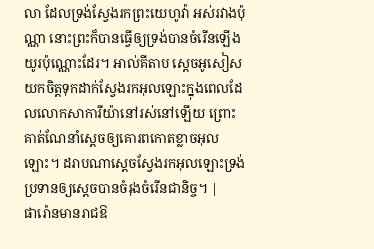លា ដែលទ្រង់ស្វែងរកព្រះយេហូវ៉ា អស់រវាងប៉ុណ្ណា នោះព្រះក៏បានធ្វើឲ្យទ្រង់បានចំរើនឡើងយូរប៉ុណ្ណោះដែរ។ អាល់គីតាប ស្តេចអូសៀសយកចិត្តទុកដាក់ស្វែងរកអុលឡោះក្នុងពេលដែលលោកសាការីយ៉ានៅរស់នៅឡើយ ព្រោះគាត់ណែនាំស្តេចឲ្យគោរពកោតខ្លាចអុលឡោះ។ ដរាបណាស្តេចស្វែងរកអុលឡោះទ្រង់ប្រទានឲ្យស្តេចបានចំរុងចំរើនជានិច្ច។ |
ផារ៉ោនមានរាជឱ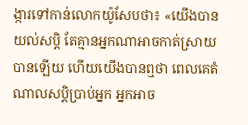ង្ការទៅកាន់លោកយ៉ូសែបថា៖ «យើងបានយល់សប្តិ តែគ្មានអ្នកណាអាចកាត់ស្រាយបានឡើយ ហើយយើងបានឮថា ពេលគេតំណាលសប្តិប្រាប់អ្នក អ្នកអាច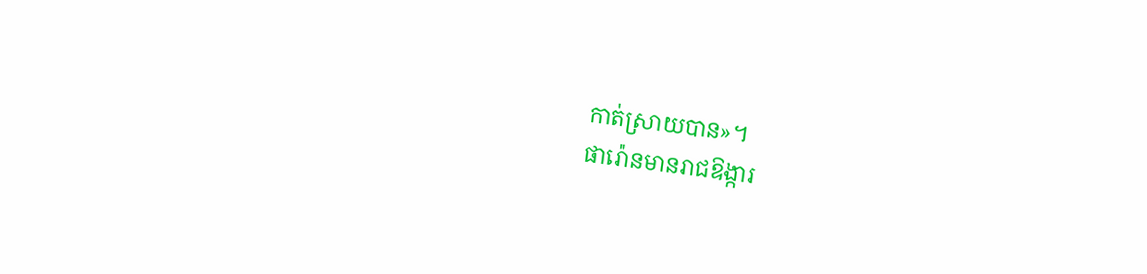កាត់ស្រាយបាន»។
ផារ៉ោនមានរាជឱង្ការ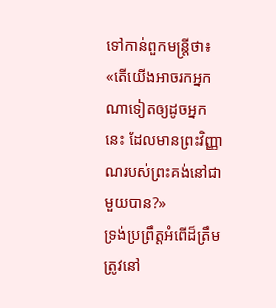ទៅកាន់ពួកមន្ត្រីថា៖ «តើយើងអាចរកអ្នកណាទៀតឲ្យដូចអ្នកនេះ ដែលមានព្រះវិញ្ញាណរបស់ព្រះគង់នៅជាមួយបាន?»
ទ្រង់ប្រព្រឹត្តអំពើដ៏ត្រឹមត្រូវនៅ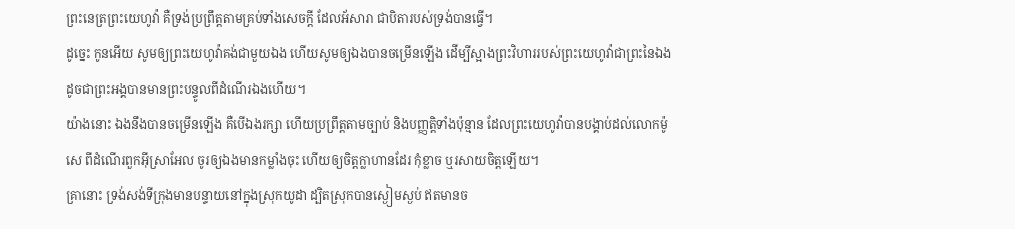ព្រះនេត្រព្រះយេហូវ៉ា គឺទ្រង់ប្រព្រឹត្តតាមគ្រប់ទាំងសេចក្ដី ដែលអ័សារា ជាបិតារបស់ទ្រង់បានធ្វើ។
ដូច្នេះ កូនអើយ សូមឲ្យព្រះយេហូវ៉ាគង់ជាមួយឯង ហើយសូមឲ្យឯងបានចម្រើនឡើង ដើម្បីស្អាងព្រះវិហាររបស់ព្រះយេហូវ៉ាជាព្រះនៃឯង ដូចជាព្រះអង្គបានមានព្រះបន្ទូលពីដំណើរឯងហើយ។
យ៉ាងនោះ ឯងនឹងបានចម្រើនឡើង គឺបើឯងរក្សា ហើយប្រព្រឹត្តតាមច្បាប់ និងបញ្ញត្តិទាំងប៉ុន្មាន ដែលព្រះយេហូវ៉ាបានបង្គាប់ដល់លោកម៉ូសេ ពីដំណើរពួកអ៊ីស្រាអែល ចូរឲ្យឯងមានកម្លាំងចុះ ហើយឲ្យចិត្តក្លាហានដែរ កុំខ្លាច ឬរសាយចិត្តឡើយ។
គ្រានោះ ទ្រង់សង់ទីក្រុងមានបន្ទាយនៅក្នុងស្រុកយូដា ដ្បិតស្រុកបានស្ងៀមស្ងប់ ឥតមានច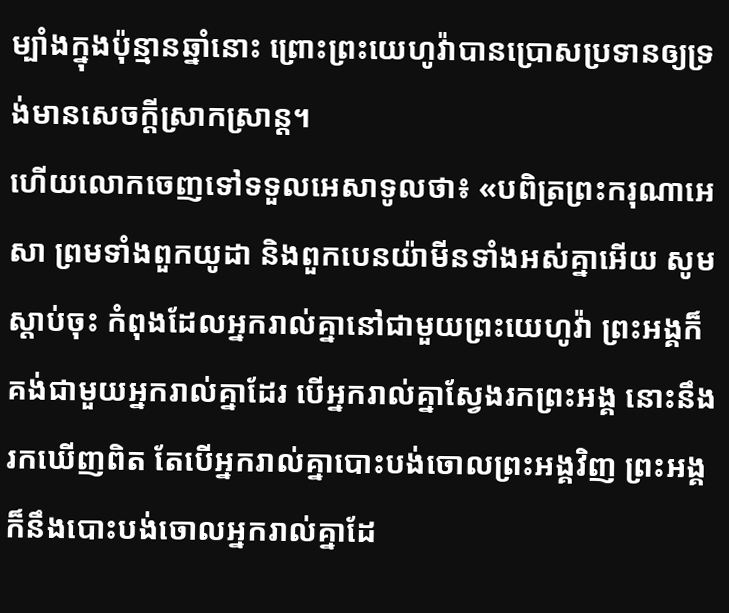ម្បាំងក្នុងប៉ុន្មានឆ្នាំនោះ ព្រោះព្រះយេហូវ៉ាបានប្រោសប្រទានឲ្យទ្រង់មានសេចក្ដីស្រាកស្រាន្ត។
ហើយលោកចេញទៅទទួលអេសាទូលថា៖ «បពិត្រព្រះករុណាអេសា ព្រមទាំងពួកយូដា និងពួកបេនយ៉ាមីនទាំងអស់គ្នាអើយ សូមស្តាប់ចុះ កំពុងដែលអ្នករាល់គ្នានៅជាមួយព្រះយេហូវ៉ា ព្រះអង្គក៏គង់ជាមួយអ្នករាល់គ្នាដែរ បើអ្នករាល់គ្នាស្វែងរកព្រះអង្គ នោះនឹងរកឃើញពិត តែបើអ្នករាល់គ្នាបោះបង់ចោលព្រះអង្គវិញ ព្រះអង្គក៏នឹងបោះបង់ចោលអ្នករាល់គ្នាដែ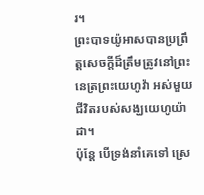រ។
ព្រះបាទយ៉ូអាសបានប្រព្រឹត្តសេចក្ដីដ៏ត្រឹមត្រូវនៅព្រះនេត្រព្រះយេហូវ៉ា អស់មួយជីវិតរបស់សង្ឃយេហូយ៉ាដា។
ប៉ុន្តែ បើទ្រង់នាំគេទៅ ស្រេ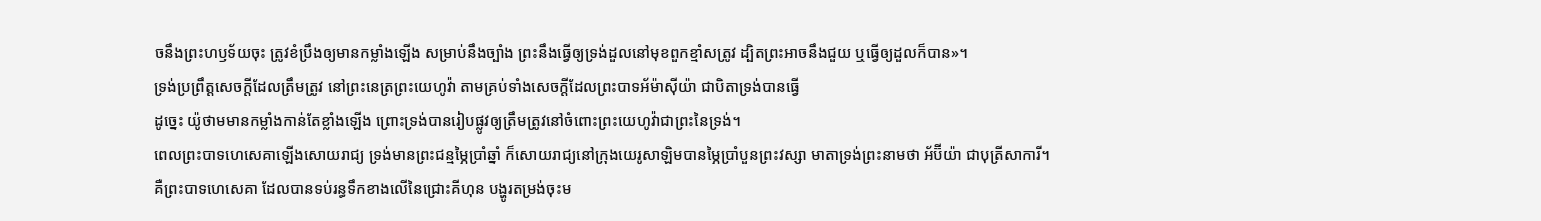ចនឹងព្រះហឫទ័យចុះ ត្រូវខំប្រឹងឲ្យមានកម្លាំងឡើង សម្រាប់នឹងច្បាំង ព្រះនឹងធ្វើឲ្យទ្រង់ដួលនៅមុខពួកខ្មាំសត្រូវ ដ្បិតព្រះអាចនឹងជួយ ឬធ្វើឲ្យដួលក៏បាន»។
ទ្រង់ប្រព្រឹត្តសេចក្ដីដែលត្រឹមត្រូវ នៅព្រះនេត្រព្រះយេហូវ៉ា តាមគ្រប់ទាំងសេចក្ដីដែលព្រះបាទអ័ម៉ាស៊ីយ៉ា ជាបិតាទ្រង់បានធ្វើ
ដូច្នេះ យ៉ូថាមមានកម្លាំងកាន់តែខ្លាំងឡើង ព្រោះទ្រង់បានរៀបផ្លូវឲ្យត្រឹមត្រូវនៅចំពោះព្រះយេហូវ៉ាជាព្រះនៃទ្រង់។
ពេលព្រះបាទហេសេគាឡើងសោយរាជ្យ ទ្រង់មានព្រះជន្មម្ភៃប្រាំឆ្នាំ ក៏សោយរាជ្យនៅក្រុងយេរូសាឡិមបានម្ភៃប្រាំបួនព្រះវស្សា មាតាទ្រង់ព្រះនាមថា អ័ប៊ីយ៉ា ជាបុត្រីសាការី។
គឺព្រះបាទហេសេគា ដែលបានទប់រន្ធទឹកខាងលើនៃជ្រោះគីហុន បង្ហូរតម្រង់ចុះម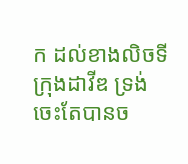ក ដល់ខាងលិចទីក្រុងដាវីឌ ទ្រង់ចេះតែបានច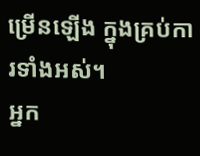ម្រើនឡើង ក្នុងគ្រប់ការទាំងអស់។
អ្នក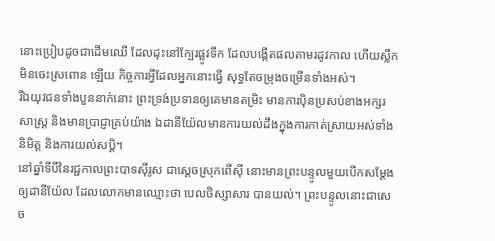នោះប្រៀបដូចជាដើមឈើ ដែលដុះនៅក្បែរផ្លូវទឹក ដែលបង្កើតផលតាមរដូវកាល ហើយស្លឹកមិនចេះស្រពោន ឡើយ កិច្ចការអ្វីដែលអ្នកនោះធ្វើ សុទ្ធតែចម្រុងចម្រើនទាំងអស់។
រីឯយុវជនទាំងបួននាក់នោះ ព្រះទ្រង់ប្រទានឲ្យគេមានតម្រិះ មានការប៉ិនប្រសប់ខាងអក្សរសាស្ត្រ និងមានប្រាជ្ញាគ្រប់យ៉ាង ឯដានីយ៉ែលមានការយល់ដឹងក្នុងការកាត់ស្រាយអស់ទាំងនិមិត្ត និងការយល់សប្តិ។
នៅឆ្នាំទីបីនៃរជ្ជកាលព្រះបាទស៊ីរូស ជាស្តេចស្រុកពើស៊ី នោះមានព្រះបន្ទូលមួយបើកសម្ដែងឲ្យដានីយ៉ែល ដែលលោកមានឈ្មោះថា បេលថិស្សាសារ បានយល់។ ព្រះបន្ទូលនោះជាសេច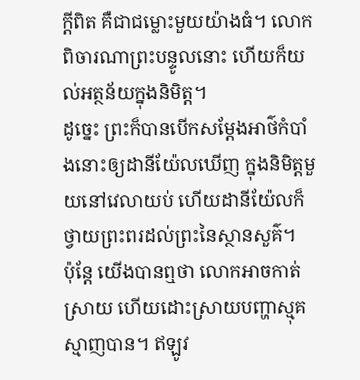ក្ដីពិត គឺជាជម្លោះមួយយ៉ាងធំ។ លោកពិចារណាព្រះបន្ទូលនោះ ហើយក៏យល់អត្ថន័យក្នុងនិមិត្ត។
ដូច្នេះ ព្រះក៏បានបើកសម្ដែងអាថ៌កំបាំងនោះឲ្យដានីយ៉ែលឃើញ ក្នុងនិមិត្តមួយនៅវេលាយប់ ហើយដានីយ៉ែលក៏ថ្វាយព្រះពរដល់ព្រះនៃស្ថានសួគ៌។
ប៉ុន្តែ យើងបានឮថា លោកអាចកាត់ស្រាយ ហើយដោះស្រាយបញ្ហាស្មុគស្មាញបាន។ ឥឡូវ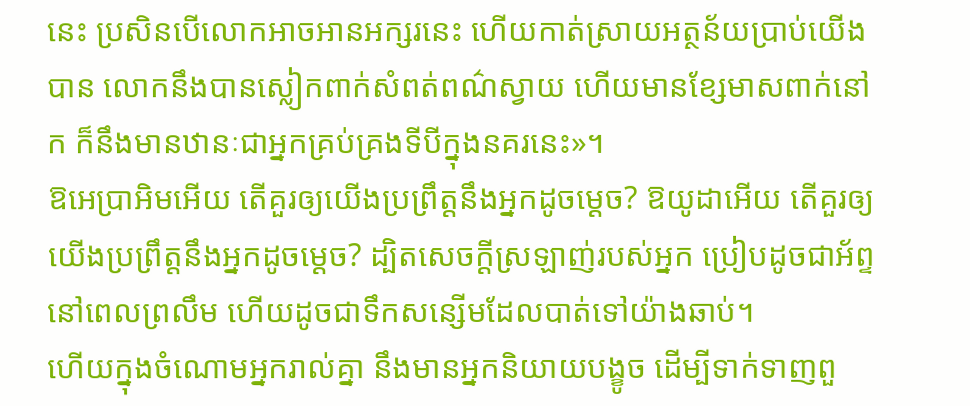នេះ ប្រសិនបើលោកអាចអានអក្សរនេះ ហើយកាត់ស្រាយអត្ថន័យប្រាប់យើងបាន លោកនឹងបានស្លៀកពាក់សំពត់ពណ៌ស្វាយ ហើយមានខ្សែមាសពាក់នៅក ក៏នឹងមានឋានៈជាអ្នកគ្រប់គ្រងទីបីក្នុងនគរនេះ»។
ឱអេប្រាអិមអើយ តើគួរឲ្យយើងប្រព្រឹត្តនឹងអ្នកដូចម្ដេច? ឱយូដាអើយ តើគួរឲ្យយើងប្រព្រឹត្តនឹងអ្នកដូចម្ដេច? ដ្បិតសេចក្ដីស្រឡាញ់របស់អ្នក ប្រៀបដូចជាអ័ព្ទនៅពេលព្រលឹម ហើយដូចជាទឹកសន្សើមដែលបាត់ទៅយ៉ាងឆាប់។
ហើយក្នុងចំណោមអ្នករាល់គ្នា នឹងមានអ្នកនិយាយបង្ខូច ដើម្បីទាក់ទាញពួ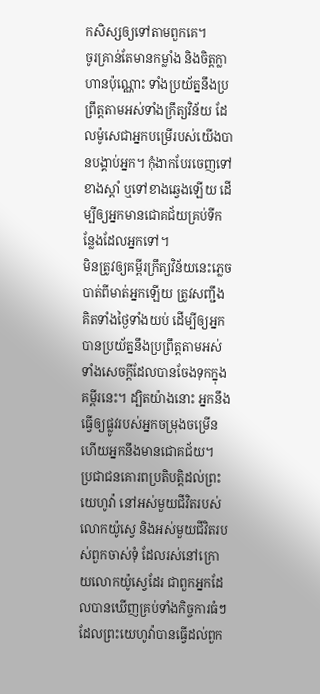កសិស្សឲ្យទៅតាមពួកគេ។
ចូរគ្រាន់តែមានកម្លាំង និងចិត្តក្លាហានប៉ុណ្ណោះ ទាំងប្រយ័ត្ននឹងប្រព្រឹត្តតាមអស់ទាំងក្រឹត្យវិន័យ ដែលម៉ូសេជាអ្នកបម្រើរបស់យើងបានបង្គាប់អ្នក។ កុំងាកបែរចេញទៅខាងស្តាំ ឬទៅខាងឆ្វេងឡើយ ដើម្បីឲ្យអ្នកមានជោគជ័យគ្រប់ទីកន្លែងដែលអ្នកទៅ។
មិនត្រូវឲ្យគម្ពីរក្រឹត្យវិន័យនេះភ្លេចបាត់ពីមាត់អ្នកឡើយ ត្រូវសញ្ជឹងគិតទាំងថ្ងៃទាំងយប់ ដើម្បីឲ្យអ្នកបានប្រយ័ត្ននឹងប្រព្រឹត្តតាមអស់ទាំងសេចក្ដីដែលបានចែងទុកក្នុងគម្ពីរនេះ។ ដ្បិតយ៉ាងនោះ អ្នកនឹងធ្វើឲ្យផ្លូវរបស់អ្នកចម្រុងចម្រើន ហើយអ្នកនឹងមានជោគជ័យ។
ប្រជាជនគោរពប្រតិបត្តិដល់ព្រះយេហូវ៉ា នៅអស់មួយជីវិតរបស់លោកយ៉ូស្វេ និងអស់មួយជីវិតរបស់ពួកចាស់ទុំ ដែលរស់នៅក្រោយលោកយ៉ូស្វេដែរ ជាពួកអ្នកដែលបានឃើញគ្រប់ទាំងកិច្ចការធំៗ ដែលព្រះយេហូវ៉ាបានធ្វើដល់ពួក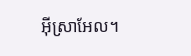អ៊ីស្រាអែល។